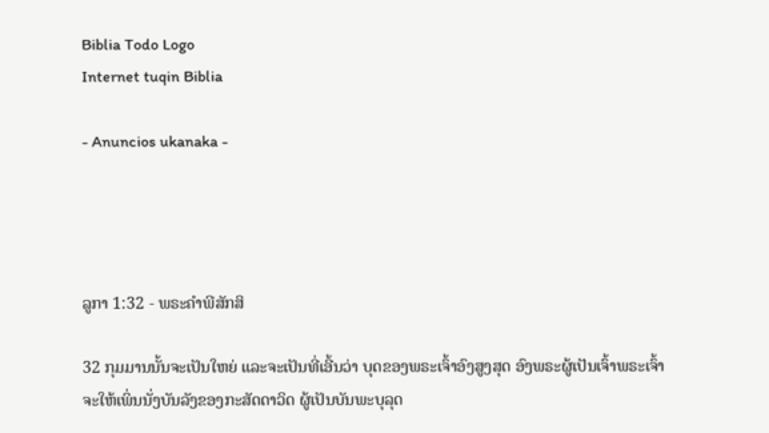Biblia Todo Logo
Internet tuqin Biblia

- Anuncios ukanaka -




ລູກາ 1:32 - ພຣະຄຳພີສັກສິ

32 ກຸມມານນັ້ນຈະເປັນໃຫຍ່ ແລະຈະເປັນທີ່ເອີ້ນວ່າ ບຸດຂອງພຣະເຈົ້າອົງສູງສຸດ ອົງພຣະຜູ້ເປັນເຈົ້າພຣະເຈົ້າຈະໃຫ້ເພິ່ນນັ່ງບັນລັງຂອງກະສັດດາວິດ ຜູ້ເປັນບັນພະບຸລຸດ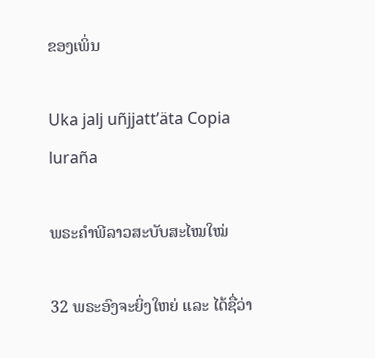ຂອງເພິ່ນ

Uka jalj uñjjattʼäta Copia luraña

ພຣະຄຳພີລາວສະບັບສະໄໝໃໝ່

32 ພຣະອົງຈະຍິ່ງໃຫຍ່ ແລະ ໄດ້ຊື່ວ່າ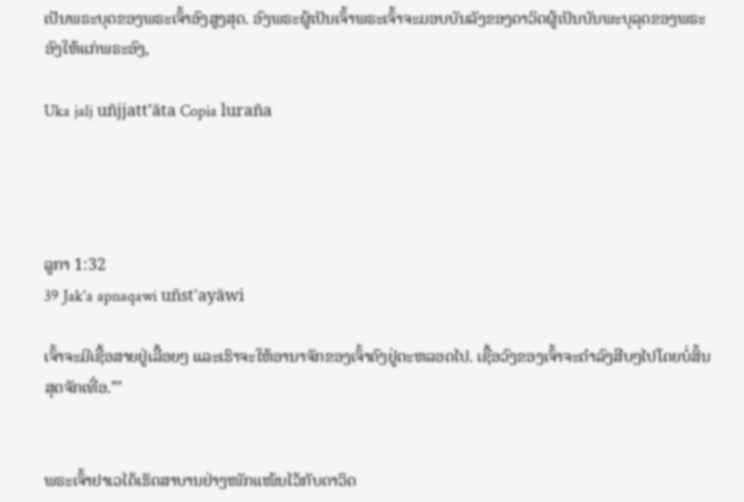ເປັນພຣະບຸດຂອງພຣະເຈົ້າອົງສູງສຸດ. ອົງພຣະຜູ້ເປັນເຈົ້າພຣະເຈົ້າຈະມອບບັນລັງຂອງດາວິດຜູ້ເປັນບັນພະບຸລຸດຂອງພຣະອົງໃຫ້ແກ່ພຣະອົງ,

Uka jalj uñjjattʼäta Copia luraña




ລູກາ 1:32
39 Jak'a apnaqawi uñst'ayäwi

ເຈົ້າຈະມີເຊື້ອສາຍຢູ່ເລື້ອຍໆ ແລະເຮົາຈະໃຫ້ອານາຈັກຂອງເຈົ້າຄົງຢູ່ຕະຫລອດໄປ. ເຊື້ອວົງຂອງເຈົ້າຈະດຳລົງສືບໆໄປໂດຍບໍ່ສິ້ນສຸດຈັກເທື່ອ.”’


ພຣະເຈົ້າຢາເວໄດ້ເຮັດສາບານຢ່າງໜັກແໜ້ນໄວ້ກັບດາວິດ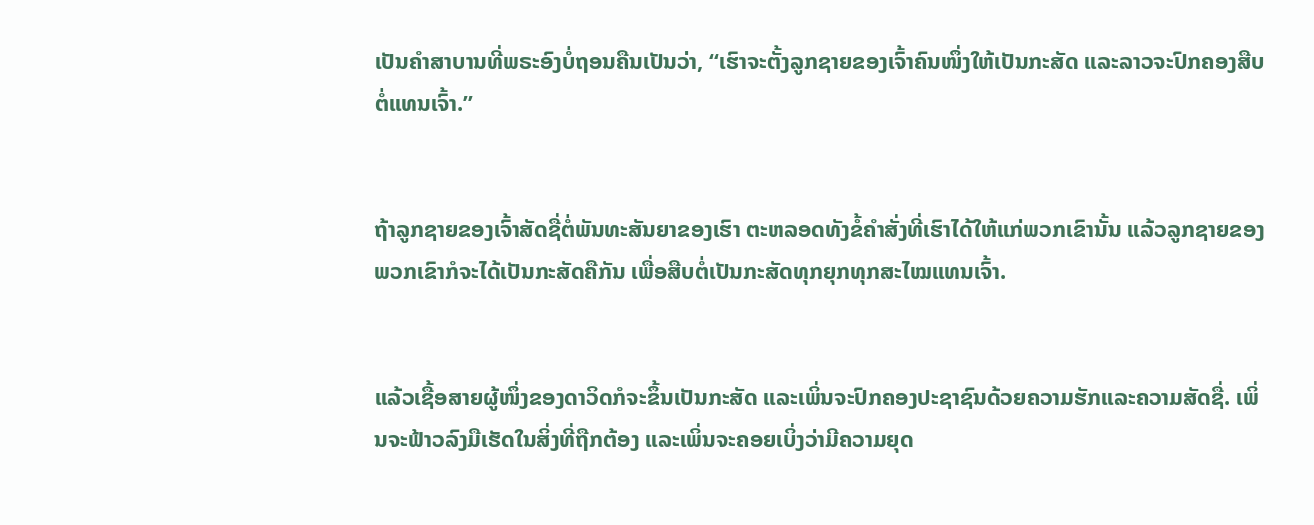ເປັນຄຳສາບານທີ່ພຣະອົງບໍ່ຖອນຄືນເປັນວ່າ, “ເຮົາຈະຕັ້ງລູກຊາຍຂອງເຈົ້າຄົນໜຶ່ງໃຫ້ເປັນກະສັດ ແລະລາວຈະປົກຄອງສືບຕໍ່ແທນເຈົ້າ.”


ຖ້າລູກຊາຍຂອງເຈົ້າສັດຊື່ຕໍ່ພັນທະສັນຍາຂອງເຮົາ ຕະຫລອດທັງຂໍ້ຄຳສັ່ງທີ່ເຮົາໄດ້ໃຫ້ແກ່ພວກເຂົານັ້ນ ແລ້ວລູກຊາຍຂອງພວກເຂົາກໍຈະໄດ້ເປັນກະສັດຄືກັນ ເພື່ອສືບຕໍ່ເປັນກະສັດທຸກຍຸກທຸກສະໄໝແທນເຈົ້າ.


ແລ້ວເຊື້ອສາຍຜູ້ໜຶ່ງຂອງດາວິດກໍຈະຂຶ້ນເປັນກະສັດ ແລະເພິ່ນຈະປົກຄອງປະຊາຊົນດ້ວຍຄວາມຮັກແລະຄວາມສັດຊື່. ເພິ່ນຈະຟ້າວລົງມືເຮັດໃນສິ່ງທີ່ຖືກຕ້ອງ ແລະເພິ່ນຈະຄອຍເບິ່ງວ່າມີຄວາມຍຸດ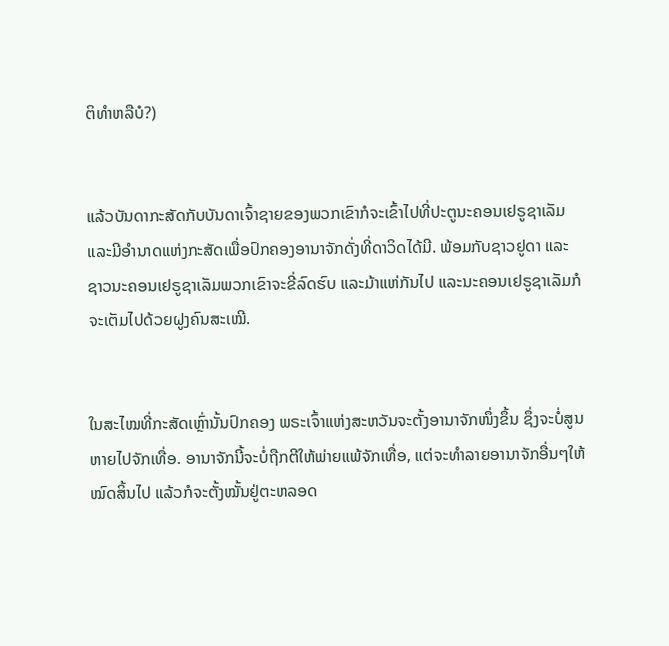ຕິທຳຫລືບໍ?)


ແລ້ວບັນດາກະສັດກັບບັນດາເຈົ້າຊາຍຂອງພວກເຂົາກໍຈະເຂົ້າໄປທີ່ປະຕູນະຄອນເຢຣູຊາເລັມ ແລະມີອຳນາດແຫ່ງກະສັດເພື່ອປົກຄອງອານາຈັກດັ່ງທີ່ດາວິດໄດ້ມີ. ພ້ອມກັບຊາວຢູດາ ແລະຊາວນະຄອນເຢຣູຊາເລັມພວກເຂົາຈະຂີ່ລົດຮົບ ແລະມ້າແຫ່ກັນໄປ ແລະນະຄອນເຢຣູຊາເລັມກໍຈະເຕັມໄປດ້ວຍຝູງຄົນສະເໝີ.


ໃນສະໄໝທີ່ກະສັດເຫຼົ່ານັ້ນປົກຄອງ ພຣະເຈົ້າແຫ່ງສະຫວັນຈະຕັ້ງອານາຈັກໜຶ່ງຂຶ້ນ ຊຶ່ງຈະບໍ່ສູນຫາຍໄປຈັກເທື່ອ. ອານາຈັກນີ້ຈະບໍ່ຖືກຕີໃຫ້ພ່າຍແພ້ຈັກເທື່ອ, ແຕ່ຈະທຳລາຍອານາຈັກອື່ນໆໃຫ້ໝົດສິ້ນໄປ ແລ້ວກໍຈະຕັ້ງໝັ້ນຢູ່ຕະຫລອດ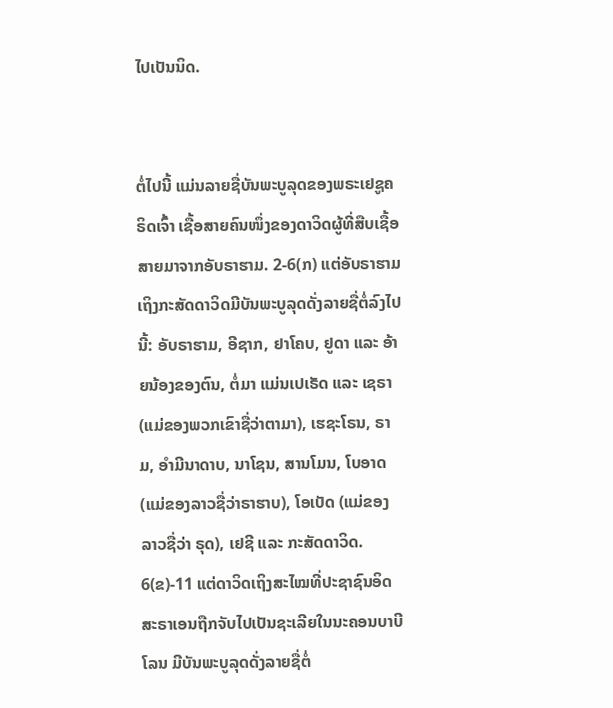ໄປເປັນນິດ.


ຕໍ່ໄປນີ້ ແມ່ນລາຍຊື່ບັນພະບູລຸດຂອງພຣະເຢຊູຄຣິດເຈົ້າ ເຊື້ອສາຍຄົນໜຶ່ງຂອງດາວິດຜູ້ທີ່ສືບເຊື້ອສາຍມາຈາກອັບຣາຮາມ. 2-6(ກ) ແຕ່ອັບຣາຮາມເຖິງກະສັດດາວິດມີບັນພະບູລຸດດັ່ງລາຍຊື່ຕໍ່ລົງໄປນີ້: ອັບຣາຮາມ, ອີຊາກ, ຢາໂຄບ, ຢູດາ ແລະ ອ້າຍນ້ອງຂອງຕົນ, ຕໍ່ມາ ແມ່ນເປເຣັດ ແລະ ເຊຣາ (ແມ່ຂອງພວກເຂົາຊື່ວ່າຕາມາ), ເຮຊະໂຣນ, ຣາມ, ອຳມີນາດາບ, ນາໂຊນ, ສານໂມນ, ໂບອາດ (ແມ່ຂອງລາວຊື່ວ່າຣາຮາບ), ໂອເບັດ (ແມ່ຂອງລາວຊື່ວ່າ ຣຸດ), ເຢຊີ ແລະ ກະສັດດາວິດ. 6(ຂ)-11 ແຕ່ດາວິດເຖິງສະໄໝທີ່ປະຊາຊົນອິດສະຣາເອນຖືກຈັບໄປເປັນຊະເລີຍໃນນະຄອນບາບີໂລນ ມີບັນພະບູລຸດດັ່ງລາຍຊື່ຕໍ່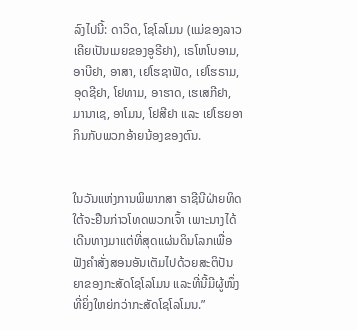ລົງໄປນີ້: ດາວິດ, ໂຊໂລໂມນ (ແມ່ຂອງລາວເຄີຍເປັນເມຍຂອງອູຣີຢາ), ເຣໂຫໂບອາມ, ອາບີຢາ, ອາສາ, ເຢໂຮຊາຟັດ, ເຢໂຮຣາມ, ອຸດຊີຢາ, ໂຢທາມ, ອາຮາດ, ເຮເສກີຢາ, ມານາເຊ, ອາໂມນ, ໂຢສີຢາ ແລະ ເຢໂຮຍອາກິນກັບພວກອ້າຍນ້ອງຂອງຕົນ.


ໃນວັນແຫ່ງການພິພາກສາ ຣາຊີນີຝ່າຍທິດໃຕ້ຈະຢືນກ່າວໂທດພວກເຈົ້າ ເພາະນາງໄດ້ເດີນທາງມາແຕ່ທີ່ສຸດແຜ່ນດິນໂລກເພື່ອຟັງຄຳສັ່ງສອນອັນເຕັມໄປດ້ວຍສະຕິປັນຍາຂອງກະສັດໂຊໂລໂມນ ແລະທີ່ນີ້ມີຜູ້ໜຶ່ງທີ່ຍິ່ງໃຫຍ່ກວ່າກະສັດໂຊໂລໂມນ.”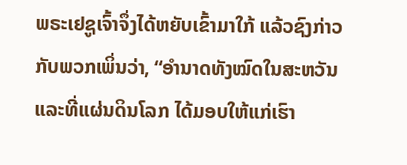ພຣະເຢຊູເຈົ້າຈຶ່ງໄດ້ຫຍັບເຂົ້າມາໃກ້ ແລ້ວຊົງກ່າວກັບພວກເພິ່ນວ່າ, “ອຳນາດທັງໝົດໃນສະຫວັນ ແລະທີ່ແຜ່ນດິນໂລກ ໄດ້ມອບໃຫ້ແກ່ເຮົາ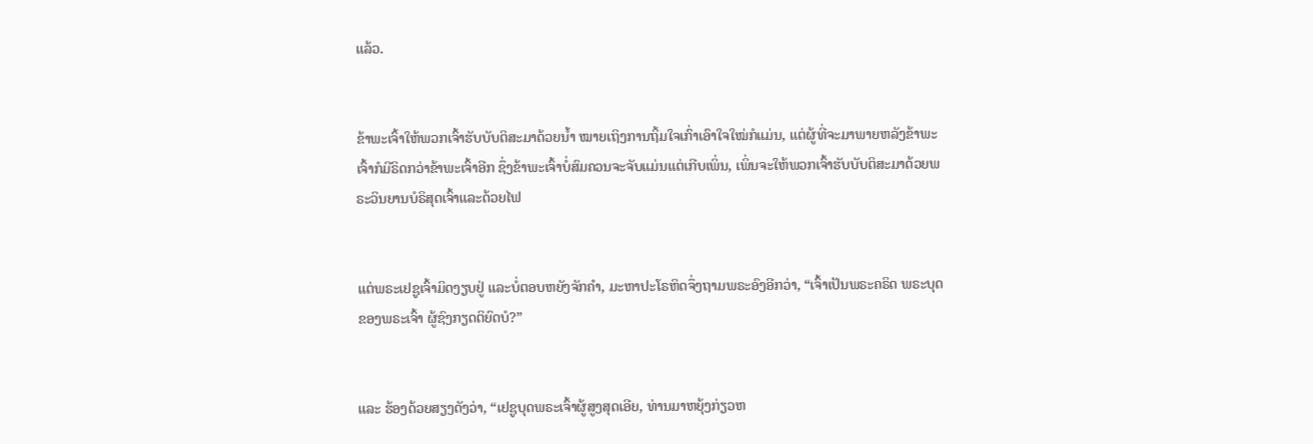ແລ້ວ.


ຂ້າພະເຈົ້າໃຫ້ພວກເຈົ້າຮັບບັບຕິສະມາດ້ວຍນໍ້າ ໝາຍເຖິງການຖິ້ມໃຈເກົ່າເອົາໃຈໃໝ່ກໍແມ່ນ, ແຕ່ຜູ້ທີ່ຈະມາພາຍຫລັງຂ້າພະເຈົ້າກໍມີຣິດກວ່າຂ້າພະເຈົ້າອີກ ຊຶ່ງຂ້າພະເຈົ້າບໍ່ສົມຄວນຈະຈັບແມ່ນແຕ່ເກີບເພິ່ນ, ເພິ່ນຈະໃຫ້ພວກເຈົ້າຮັບບັບຕິສະມາດ້ວຍພຣະວິນຍານບໍຣິສຸດເຈົ້າແລະດ້ວຍໄຟ


ແຕ່ພຣະເຢຊູເຈົ້າມິດງຽບຢູ່ ແລະບໍ່ຕອບຫຍັງຈັກຄຳ, ມະຫາປະໂຣຫິດຈຶ່ງຖາມພຣະອົງອີກວ່າ, “ເຈົ້າເປັນພຣະຄຣິດ ພຣະບຸດຂອງພຣະເຈົ້າ ຜູ້ຊົງກຽດຕິຍົດບໍ?”


ແລະ ຮ້ອງດ້ວຍສຽງດັງວ່າ, “ເຢຊູບຸດພຣະເຈົ້າຜູ້ສູງສຸດເອີຍ, ທ່ານມາຫຍຸ້ງກ່ຽວຫ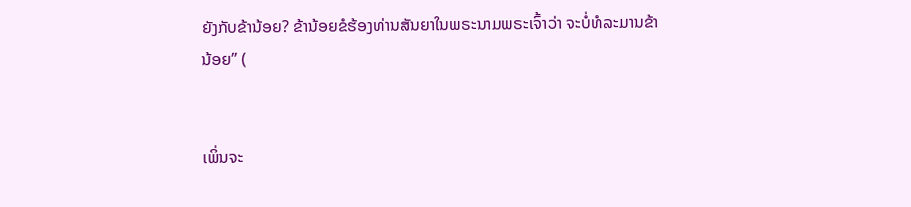ຍັງກັບຂ້ານ້ອຍ? ຂ້ານ້ອຍຂໍຮ້ອງທ່ານສັນຍາໃນພຣະນາມພຣະເຈົ້າວ່າ ຈະບໍ່ທໍລະມານຂ້ານ້ອຍ” (


ເພິ່ນຈະ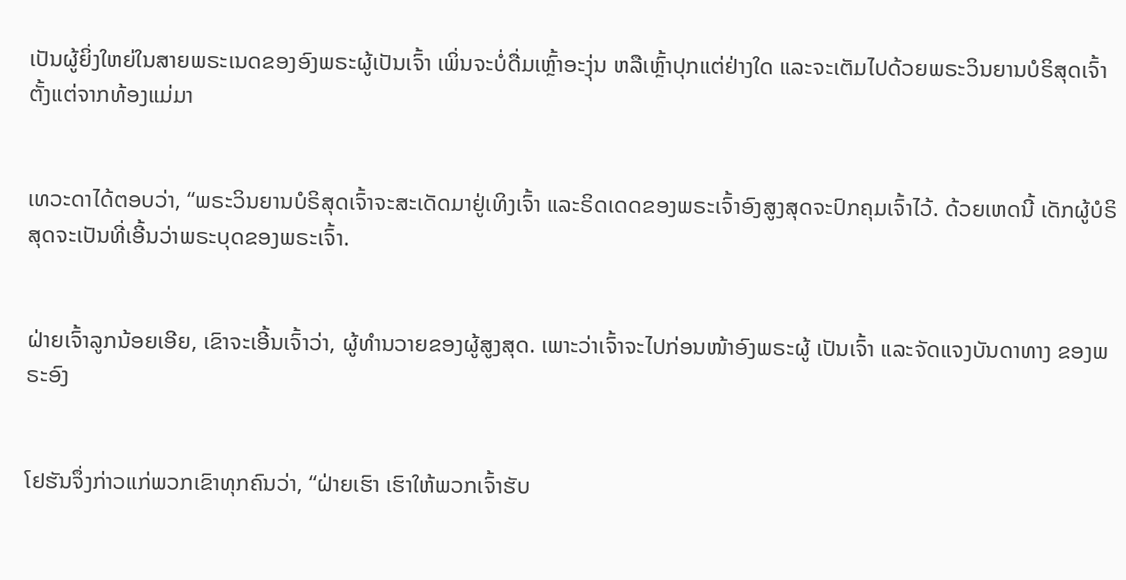ເປັນຜູ້ຍິ່ງໃຫຍ່ໃນສາຍພຣະເນດຂອງອົງພຣະຜູ້ເປັນເຈົ້າ ເພິ່ນຈະບໍ່ດື່ມເຫຼົ້າອະງຸ່ນ ຫລືເຫຼົ້າປຸກແຕ່ຢ່າງໃດ ແລະຈະເຕັມໄປດ້ວຍພຣະວິນຍານບໍຣິສຸດເຈົ້າ ຕັ້ງແຕ່ຈາກທ້ອງແມ່ມາ


ເທວະດາໄດ້ຕອບວ່າ, “ພຣະວິນຍານບໍຣິສຸດເຈົ້າຈະສະເດັດມາຢູ່ເທິງເຈົ້າ ແລະຣິດເດດຂອງພຣະເຈົ້າອົງສູງສຸດຈະປົກຄຸມເຈົ້າໄວ້. ດ້ວຍເຫດນີ້ ເດັກຜູ້ບໍຣິສຸດຈະເປັນທີ່ເອີ້ນວ່າພຣະບຸດຂອງພຣະເຈົ້າ.


ຝ່າຍເຈົ້າລູກນ້ອຍເອີຍ, ເຂົາຈະເອີ້ນເຈົ້າວ່າ, ຜູ້ທຳນວາຍຂອງຜູ້ສູງສຸດ. ເພາະວ່າເຈົ້າຈະໄປກ່ອນໜ້າອົງພຣະຜູ້ ເປັນເຈົ້າ ແລະຈັດແຈງບັນດາທາງ ຂອງພຣະອົງ


ໂຢຮັນຈຶ່ງກ່າວແກ່ພວກເຂົາທຸກຄົນວ່າ, “ຝ່າຍເຮົາ ເຮົາໃຫ້ພວກເຈົ້າຮັບ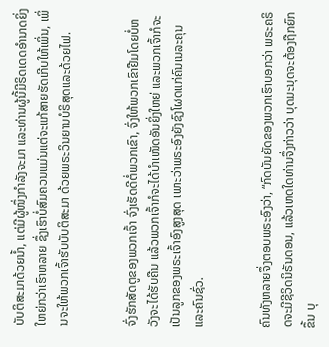ບັບຕິສະມາດ້ວຍນໍ້າ, ແຕ່ມີຜູ້ໜຶ່ງກຳລັງຈະມາ ແລະທ່ານຜູ້ນີ້ມີຣິດເດດອຳນາດຍິ່ງໃຫຍ່ກວ່າເຮົາຫລາຍ ຊຶ່ງເຮົາບໍ່ສົມຄວນແມ່ນແຕ່ຈະແກ້ສາຍຮັດເກີບໃຫ້ເພິ່ນ, ເພິ່ນຈະໃຫ້ພວກເຈົ້າຮັບບັບຕິສະມາ ດ້ວຍພຣະວິນຍານບໍຣິສຸດແລະດ້ວຍໄຟ.


ຈົ່ງຮັກສັດຕູຂອງພວກເຈົ້າ ຈົ່ງເຮັດດີຕໍ່ພວກເຂົາ, ຈົ່ງໃຫ້ພວກເຂົາຢືມໂດຍບໍ່ຫວັງຈະໄດ້ຮັບຄືນ ແລ້ວພວກເຈົ້າກໍຈະໄດ້ບຳເໜັດອັນຍິ່ງໃຫຍ່ ແລະພວກເຈົ້າກໍຈະເປັນລູກຂອງພຣະເຈົ້າອົງສູງສຸດ ເພາະວ່າພຣະອົງຍັງຊົງໂຜດແກ່ຄົນເນລະຄຸນແລະຄົນຊົ່ວ.


ຄົນທັງຫລາຍຈຶ່ງຕອບພຣະອົງວ່າ, “ກົດບັນຍັດຂອງພວກເຮົາບອກວ່າ ພຣະຄຣິດຈະມີຊີວິດນິຣັນດອນ, ແລ້ວເຫດໃດທ່ານຈຶ່ງກ່າວວ່າ ບຸດມະນຸດຈະຕ້ອງຖືກຍົກຂຶ້ນ ບຸ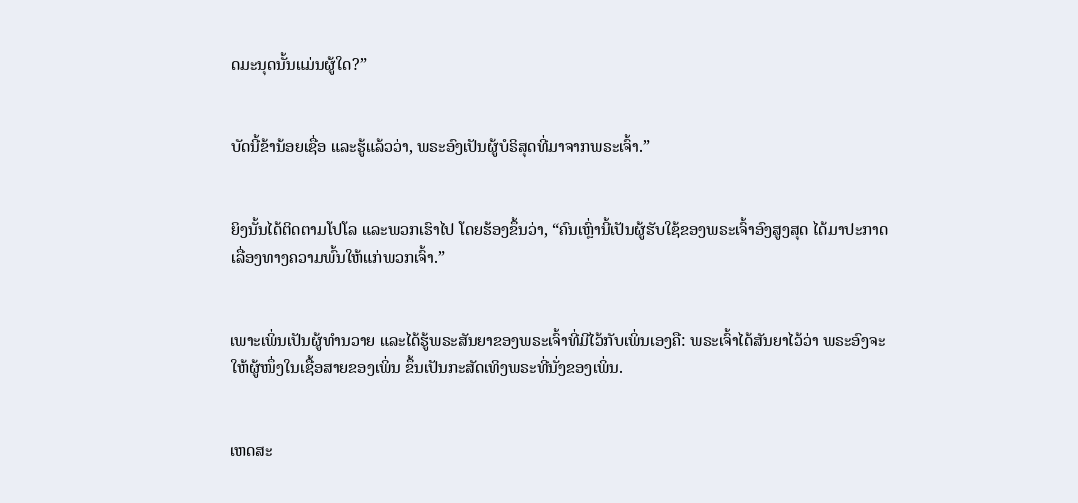ດມະນຸດນັ້ນແມ່ນຜູ້ໃດ?”


ບັດນີ້ຂ້ານ້ອຍເຊື່ອ ແລະຮູ້ແລ້ວວ່າ, ພຣະອົງເປັນຜູ້ບໍຣິສຸດທີ່ມາຈາກພຣະເຈົ້າ.”


ຍິງນັ້ນໄດ້ຕິດຕາມໂປໂລ ແລະພວກເຮົາໄປ ໂດຍຮ້ອງຂຶ້ນວ່າ, “ຄົນເຫຼົ່ານີ້ເປັນຜູ້ຮັບໃຊ້ຂອງພຣະເຈົ້າອົງສູງສຸດ ໄດ້ມາປະກາດເລື່ອງທາງຄວາມພົ້ນໃຫ້ແກ່ພວກເຈົ້າ.”


ເພາະເພິ່ນເປັນຜູ້ທຳນວາຍ ແລະໄດ້ຮູ້ພຣະສັນຍາຂອງພຣະເຈົ້າທີ່ມີໄວ້ກັບເພິ່ນເອງຄື: ພຣະເຈົ້າໄດ້ສັນຍາໄວ້ວ່າ ພຣະອົງຈະໃຫ້ຜູ້ໜຶ່ງໃນເຊື້ອສາຍຂອງເພິ່ນ ຂຶ້ນເປັນກະສັດເທິງພຣະທີ່ນັ່ງຂອງເພິ່ນ.


ເຫດສະ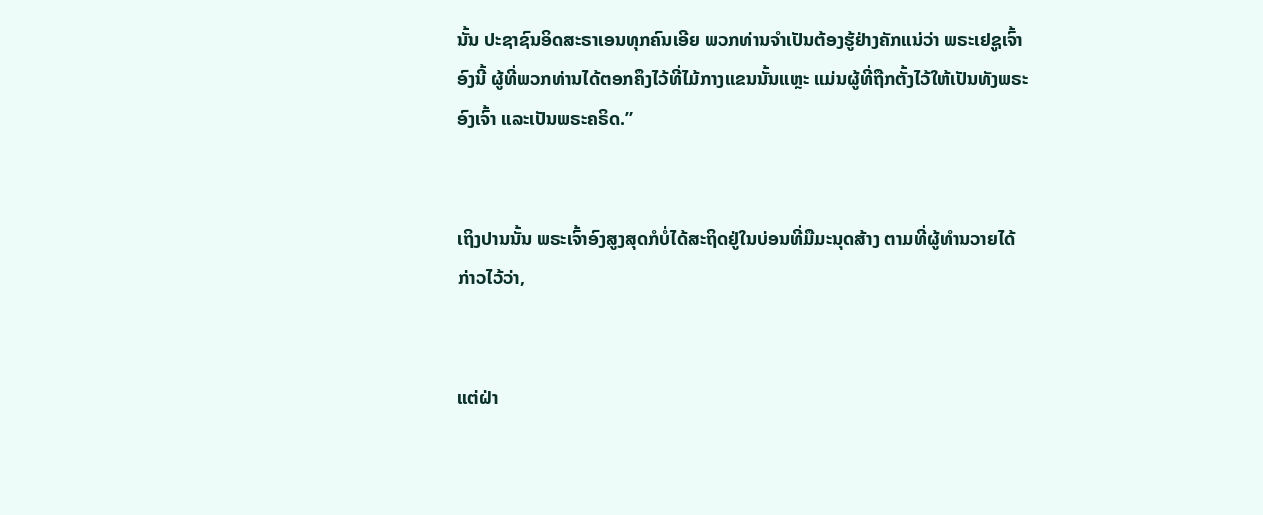ນັ້ນ ປະຊາຊົນອິດສະຣາເອນທຸກຄົນເອີຍ ພວກທ່ານຈຳເປັນຕ້ອງຮູ້ຢ່າງຄັກແນ່ວ່າ ພຣະເຢຊູເຈົ້າອົງນີ້ ຜູ້ທີ່ພວກທ່ານໄດ້ຕອກຄຶງໄວ້ທີ່ໄມ້ກາງແຂນນັ້ນແຫຼະ ແມ່ນຜູ້ທີ່ຖືກຕັ້ງໄວ້ໃຫ້ເປັນທັງພຣະອົງເຈົ້າ ແລະເປັນພຣະຄຣິດ.”


ເຖິງປານນັ້ນ ພຣະເຈົ້າອົງສູງສຸດກໍບໍ່ໄດ້ສະຖິດຢູ່ໃນບ່ອນທີ່ມືມະນຸດສ້າງ ຕາມທີ່ຜູ້ທຳນວາຍໄດ້ກ່າວໄວ້ວ່າ,


ແຕ່ຝ່າ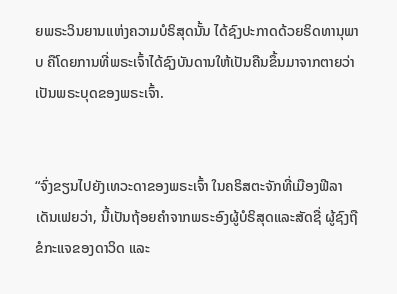ຍພຣະວິນຍານແຫ່ງຄວາມບໍຣິສຸດນັ້ນ ໄດ້ຊົງປະກາດດ້ວຍຣິດທານຸພາບ ຄືໂດຍການທີ່ພຣະເຈົ້າໄດ້ຊົງບັນດານໃຫ້ເປັນຄືນຂຶ້ນມາຈາກຕາຍວ່າ ເປັນພຣະບຸດຂອງພຣະເຈົ້າ.


“ຈົ່ງຂຽນໄປຍັງເທວະດາຂອງພຣະເຈົ້າ ໃນຄຣິສຕະຈັກທີ່ເມືອງຟີລາເດັນເຟຍວ່າ, ນີ້ເປັນຖ້ອຍຄຳຈາກພຣະອົງຜູ້ບໍຣິສຸດແລະສັດຊື່ ຜູ້ຊົງຖືຂໍກະແຈຂອງດາວິດ ແລະ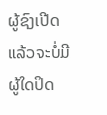ຜູ້ຊົງເປີດແລ້ວຈະບໍ່ມີຜູ້ໃດປິດ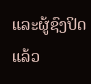ແລະຜູ້ຊົງປິດແລ້ວ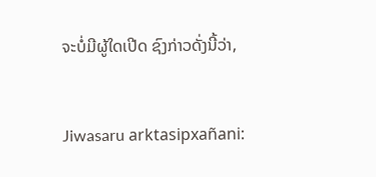ຈະບໍ່ມີຜູ້ໃດເປີດ ຊົງກ່າວດັ່ງນີ້ວ່າ,


Jiwasaru arktasipxañani: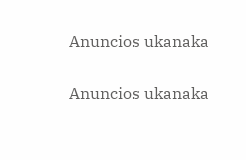Anuncios ukanaka


Anuncios ukanaka